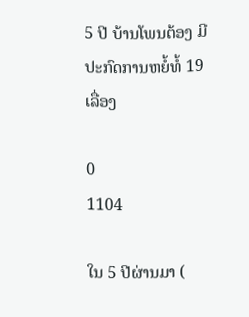5 ປີ ບ້ານໂພນຕ້ອງ ມີປະກົດການຫຍໍ້ທໍ້ 19 ເລື່ອງ

0
1104

ໃນ 5 ປີຜ່ານມາ (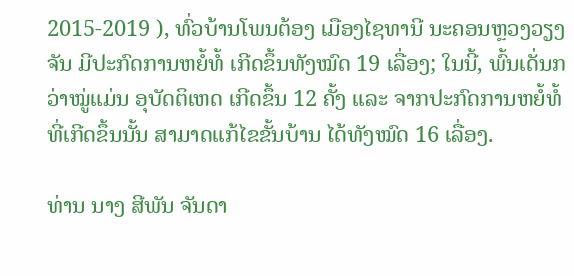2015-2019 ), ທົ່ວບ້ານໂພນຕ້ອງ ເມືອງໄຊທານີ ນະຄອນຫຼວງວຽງຈັນ ມີປະກົດການຫຍໍ້ທໍ້ ເກີດຂຶ້ນທັງໝົດ 19 ເລື່ອງ; ໃນນີ້, ພົ້ນເດັ່ນກວ່າໝູ່ແມ່ນ ອຸບັດຕິເຫດ ເກີດຂຶ້ນ 12 ຄັ້ງ ແລະ ຈາກປະກົດການຫຍໍ້ທໍ້ ທີ່ເກີດຂຶ້ນນັ້ນ ສາມາດແກ້ໄຂຂັ້ນບ້ານ ໄດ້ທັງໝົດ 16 ເລື່ອງ.

ທ່ານ ນາງ ສີພັນ ຈັນດາ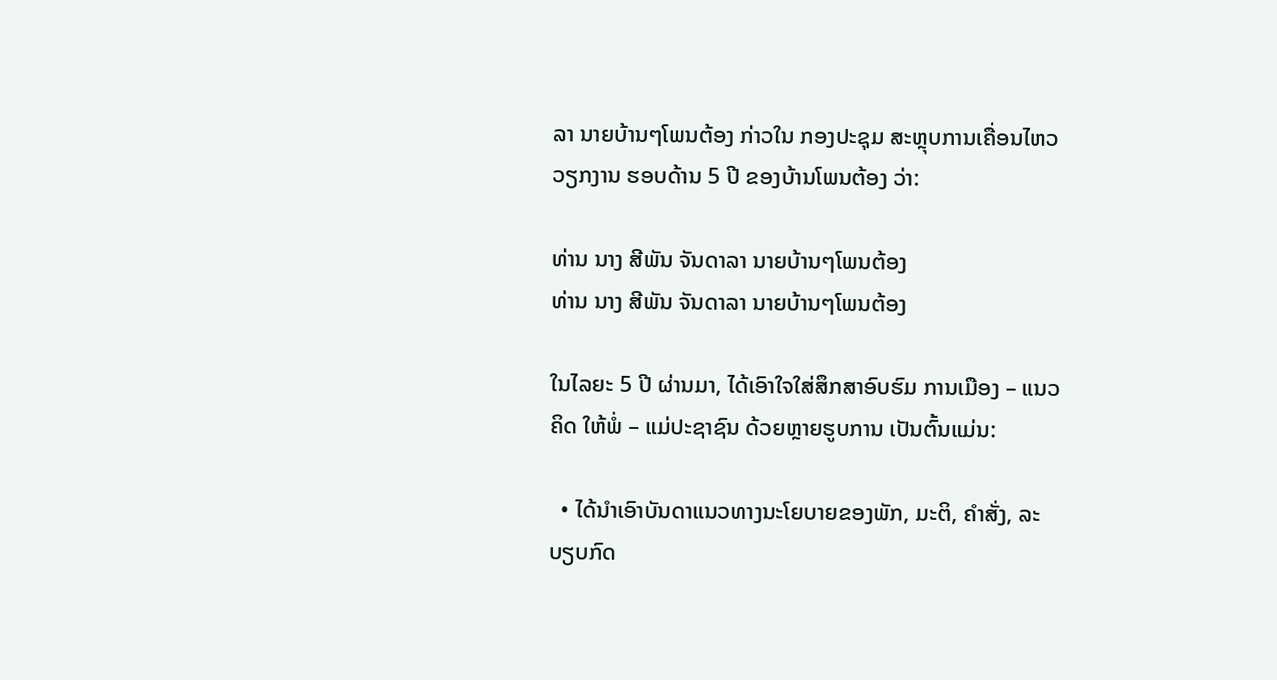ລາ ນາຍບ້ານໆໂພນຕ້ອງ ກ່າວໃນ ກອງປະຊຸມ ສະຫຼຸບການເຄື່ອນໄຫວວຽກງານ ຮອບດ້ານ 5 ປີ ຂອງບ້ານໂພນຕ້ອງ ວ່າ:

ທ່ານ ນາງ ສີພັນ ຈັນດາລາ ນາຍບ້ານໆໂພນຕ້ອງ
ທ່ານ ນາງ ສີພັນ ຈັນດາລາ ນາຍບ້ານໆໂພນຕ້ອງ

ໃນໄລຍະ 5 ປີ ຜ່ານມາ, ໄດ້ເອົາໃຈໃສ່ສຶກສາອົບຮົມ ການເມືອງ – ແນວຄິດ ໃຫ້ພໍ່ – ແມ່ປະຊາຊົນ ດ້ວຍຫຼາຍຮູບການ ເປັນຕົ້ນແມ່ນ:

  • ໄດ້ນຳເອົາບັນດາແນວທາງນະໂຍບາຍຂອງພັກ, ມະຕິ, ຄຳສັ່ງ, ລະບຽບກົດ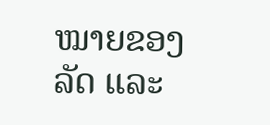ໝາຍຂອງລັດ ແລະ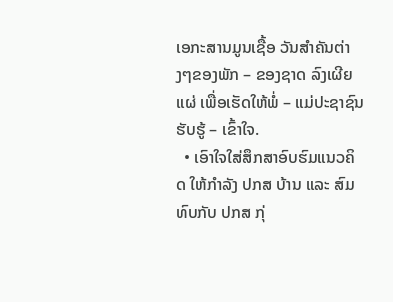ເອກະສານມູນເຊື້ອ ວັນສຳຄັນຕ່າງໆຂອງພັກ – ຂອງຊາດ ລົງເຜີຍແຜ່ ເພື່ອເຮັດໃຫ້ພໍ່ – ແມ່ປະຊາຊົນ ຮັບຮູ້ – ເຂົ້າໃຈ.
  • ເອົາໃຈໃສ່ສຶກສາອົບຮົມແນວຄິດ ໃຫ້ກຳລັງ ປກສ ບ້ານ ແລະ ສົມທົບກັບ ປກສ ກຸ່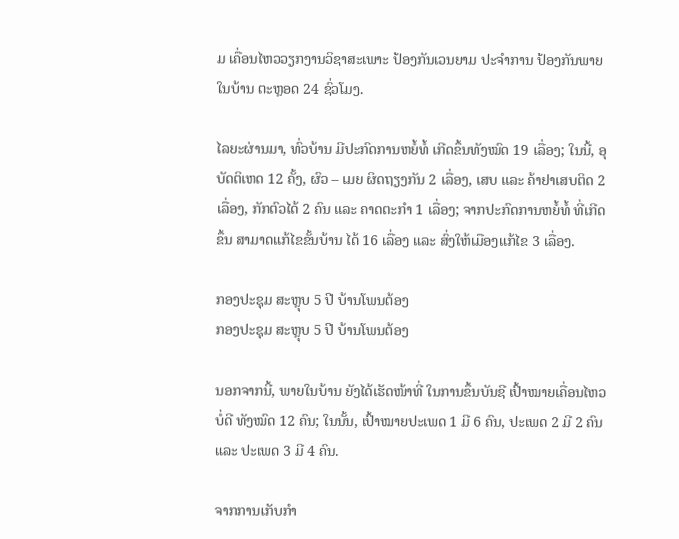ມ ເຄື່ອນໄຫວວຽກງານວິຊາສະເພາະ ປ້ອງກັນເວນຍາມ ປະຈຳການ ປ້ອງກັນພາຍໃນບ້ານ ຕະຫຼອດ 24 ຊົ່ວໂມງ.

ໄລຍະຜ່ານມາ, ທົ່ວບ້ານ ມີປະກົດການຫຍໍ້ທໍ້ ເກີດຂຶ້ນທັງໝົດ 19 ເລື່ອງ; ໃນນີ້, ອຸບັດຕິເຫດ 12 ຄັ້ງ, ຜົວ – ເມຍ ຜິດຖຽງກັນ 2 ເລື່ອງ, ເສບ ແລະ ຄ້າຢາເສບຕິດ 2 ເລື່ອງ, ກັກຕົວໄດ້ 2 ຄົນ ແລະ ຄາດຕະກໍາ 1 ເລື່ອງ; ຈາກປະກົດການຫຍໍ້ທໍ້ ທີ່ເກີດຂຶ້ນ ສາມາດແກ້ໄຂຂັ້ນບ້ານ ໄດ້ 16 ເລື່ອງ ແລະ ສົ່ງໃຫ້ເມືອງແກ້ໄຂ 3 ເລື່ອງ.

ກອງປະຊຸມ ສະຫຼຸບ 5 ປີ ບ້ານໂພນຕ້ອງ
ກອງປະຊຸມ ສະຫຼຸບ 5 ປີ ບ້ານໂພນຕ້ອງ

ນອກຈາກນີ້, ພາຍໃນບ້ານ ຍັງໄດ້ເຮັດໜ້າທີ່ ໃນການຂຶ້ນບັນຊີ ເປົ້າໝາຍເຄື່ອນໄຫວບໍ່ດີ ທັງໝົດ 12 ຄົນ; ໃນນັ້ນ, ເປົ້າໝາຍປະເພດ 1 ມີ 6 ຄົນ, ປະເພດ 2 ມີ 2 ຄົນ ແລະ ປະເພດ 3 ມີ 4 ຄົນ.

ຈາກການເກັບກໍາ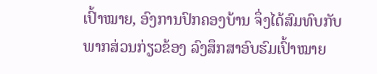ເປົ້າໝາຍ, ອົງການປົກຄອງບ້ານ ຈຶ່ງໄດ້ສົມທົບກັບ ພາກສ່ວນກ່ຽວຂ້ອງ ລົງສຶກສາອົບຮົມເປົ້າໝາຍ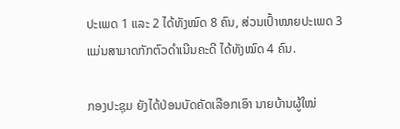ປະເພດ 1 ແລະ 2 ໄດ້ທັງໝົດ 8 ຄົນ, ສ່ວນເປົ້າໝາຍປະເພດ 3 ແມ່ນສາມາດກັກຕົວດໍາເນີນຄະດີ ໄດ້ທັງໝົດ 4 ຄົນ.

ກອງປະຊຸມ ຍັງໄດ້ປ່ອນບັດຄັດເລືອກເອົາ ນາຍບ້ານຜູ້ໃໝ່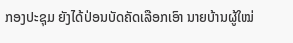ກອງປະຊຸມ ຍັງໄດ້ປ່ອນບັດຄັດເລືອກເອົາ ນາຍບ້ານຜູ້ໃໝ່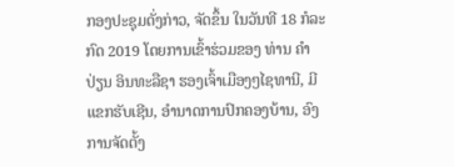ກອງປະຊຸມດັ່ງກ່າວ, ຈັດຂຶ້ນ ໃນວັນທີ 18 ກໍລະກົດ 2019 ໂດຍການເຂົ້າຮ່ວມຂອງ ທ່ານ ຄຳປ່ຽນ ອິນທະລືຊາ ຮອງເຈົ້າເມືອງໆໄຊທານີ, ມີແຂກຮັບເຊີນ, ອຳນາດການປົກຄອງບ້ານ, ອົງການຈັດຕັ້ງ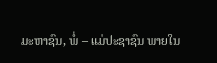ມະຫາຊົນ, ພໍ່ – ແມ່ປະຊາຊົນ ພາຍໃນ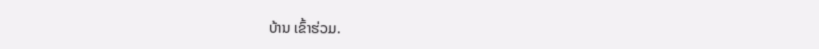ບ້ານ ເຂົ້າຮ່ວມ.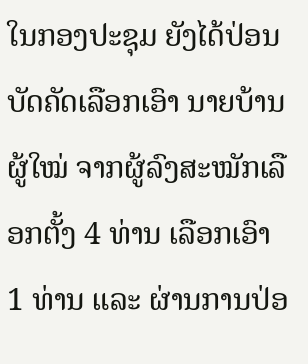ໃນກອງປະຊຸມ ຍັງໄດ້ປ່ອນບັດຄັດເລືອກເອົາ ນາຍບ້ານຜູ້ໃໝ່ ຈາກຜູ້ລົງສະໝັກເລືອກຕັ້ງ 4 ທ່ານ ເລືອກເອົາ 1 ທ່ານ ແລະ ຜ່ານການປ່ອ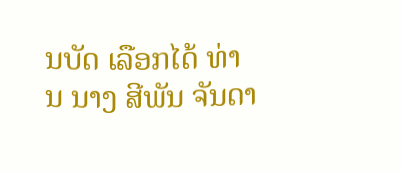ນບັດ ເລືອກໄດ້ ທ່ານ ນາງ ສີພັນ ຈັນດາ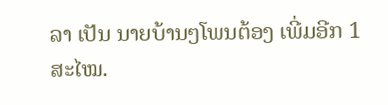ລາ ເປັນ ນາຍບ້ານໆໂພນຕ້ອງ ເພີ່ມອີກ 1 ສະໄໝ.